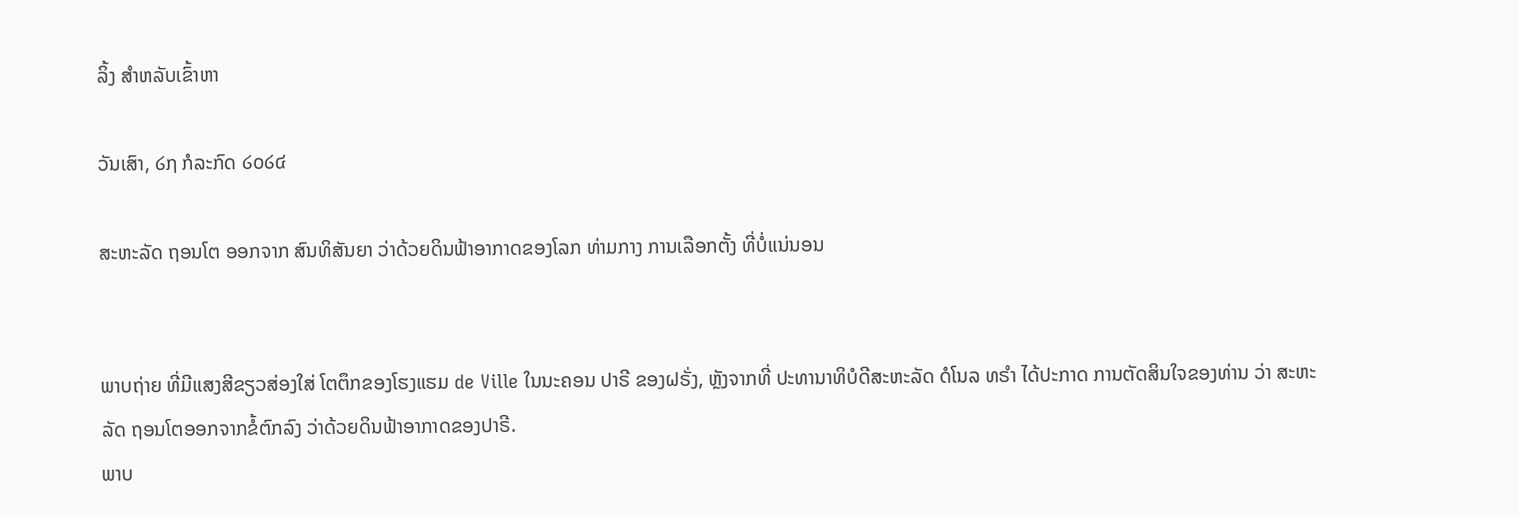ລິ້ງ ສຳຫລັບເຂົ້າຫາ

ວັນເສົາ, ໒໗ ກໍລະກົດ ໒໐໒໔

ສະຫະລັດ ຖອນໂຕ ອອກຈາກ ສົນທິສັນຍາ ວ່າດ້ວຍດິນຟ້າອາກາດຂອງໂລກ ທ່າມກາງ ການເລືອກຕັ້ງ ທີ່ບໍ່ແນ່ນອນ


ພາບຖ່າຍ ທີ່ມີແສງສີຂຽວສ່ອງໃສ່ ໂຕຕຶກຂອງໂຮງແຮມ de Ville ໃນນະຄອນ ປາຣີ ຂອງຝຣັ່ງ, ຫຼັງຈາກທີ່ ປະທານາທິບໍດີສະຫະລັດ ດໍໂນລ ທຣຳ ໄດ້ປະກາດ ການຕັດສິນໃຈຂອງທ່ານ ວ່າ ສະຫະລັດ ຖອນໂຕອອກຈາກຂໍ້ຕົກລົງ ວ່າດ້ວຍດິນຟ້າອາກາດຂອງປາຣີ.
ພາບ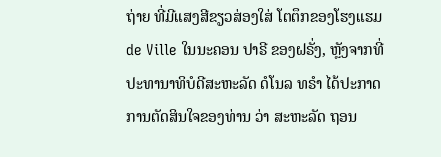ຖ່າຍ ທີ່ມີແສງສີຂຽວສ່ອງໃສ່ ໂຕຕຶກຂອງໂຮງແຮມ de Ville ໃນນະຄອນ ປາຣີ ຂອງຝຣັ່ງ, ຫຼັງຈາກທີ່ ປະທານາທິບໍດີສະຫະລັດ ດໍໂນລ ທຣຳ ໄດ້ປະກາດ ການຕັດສິນໃຈຂອງທ່ານ ວ່າ ສະຫະລັດ ຖອນ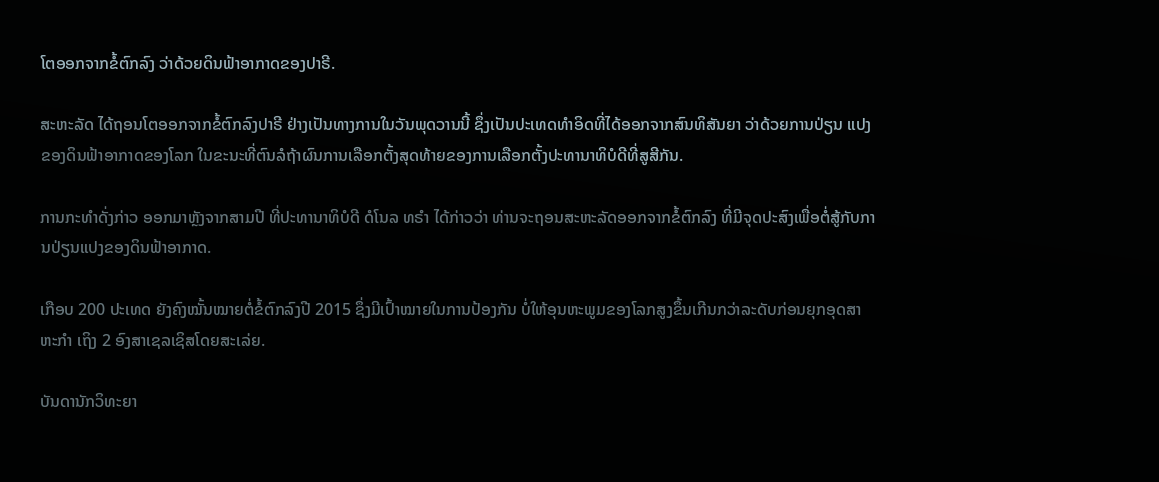ໂຕອອກຈາກຂໍ້ຕົກລົງ ວ່າດ້ວຍດິນຟ້າອາກາດຂອງປາຣີ.

ສະຫະລັດ ໄດ້ຖອນໂຕອອກຈາກຂໍ້ຕົກລົງປາຣີ ຢ່າງເປັນທາງການໃນວັນພຸດວານນີ້ ຊຶ່ງເປັນປະເທດທຳອິດທີ່ໄດ້ອອກຈາກສົນທິສັນຍາ ວ່າດ້ວຍການປ່ຽນ ແປງຂອງດິນຟ້າອາກາດຂອງໂລກ ໃນຂະນະທີ່ຕົນລໍຖ້າຜົນການເລືອກຕັ້ງສຸດທ້າຍຂອງການເລືອກຕັ້ງປະທານາທິບໍດີທີ່ສູສີກັນ.

ການກະທຳດັ່ງກ່າວ ອອກມາຫຼັງຈາກສາມປີ ທີ່ປະທານາທິບໍດີ ດໍໂນລ ທຣຳ ໄດ້ກ່າວວ່າ ທ່ານຈະຖອນສະຫະລັດອອກຈາກຂໍ້ຕົກລົງ ທີ່ມີຈຸດປະສົງເພື່ອຕໍ່ສູ້ກັບການປ່ຽນແປງຂອງດິນຟ້າອາກາດ.

ເກືອບ 200 ປະເທດ ຍັງຄົງໝັ້ນໝາຍຕໍ່ຂໍ້ຕົກລົງປີ 2015 ຊຶ່ງມີເປົ້າໝາຍໃນການປ້ອງກັນ ບໍ່ໃຫ້ອຸນຫະພູມຂອງໂລກສູງຂຶ້ນເກີນກວ່າລະດັບກ່ອນຍຸກອຸດສາ ຫະກຳ ເຖິງ 2 ອົງສາເຊລເຊິສໂດຍສະເລ່ຍ.

ບັນດານັກວິທະຍາ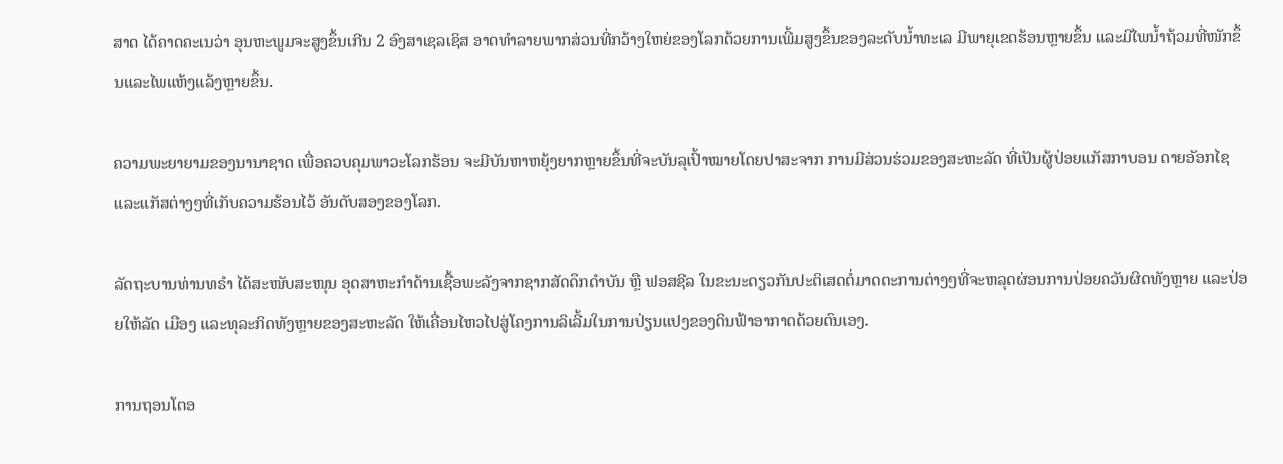ສາດ ໄດ້ຄາດຄະເນວ່າ ອຸນຫະພູມຈະສູງຂຶ້ນເກີນ 2 ອົງສາເຊລເຊິສ ອາດທຳລາຍພາກສ່ວນທີ່ກວ້າງໃຫຍ່ຂອງໂລກດ້ວຍການເພີ້ມສູງຂຶ້ນຂອງລະດັບນ້ຳທະເລ ມີພາຍຸເຂດຮ້ອນຫຼາຍຂຶ້ນ ແລະມີໄພນ້ຳຖ້ວມທີ່ໜັກຂຶ້ນແລະໄພແຫ້ງແລ້ງຫຼາຍຂຶ້ນ.

ຄວາມພະຍາຍາມຂອງນານາຊາດ ເພື່ອຄວບຄຸມພາວະໂລກຮ້ອນ ຈະມີບັນຫາຫຍຸ້ງຍາກຫຼາຍຂຶ້ນທີ່ຈະບັນລຸເປົ້າໝາຍໂດຍປາສະຈາກ ການມີສ່ວນຮ່ວມຂອງສະຫະລັດ ທີ່ເປັນຜູ້ປ່ອຍແກັສກາບອນ ດາຍອັອກໄຊ ແລະແກັສຕ່າງໆທີ່ເກັບຄວາມຮ້ອນໄວ້ ອັນດັບສອງຂອງໂລກ.

ລັດຖະບານທ່ານທຣຳ ໄດ້ສະໜັບສະໜຸນ ອຸດສາຫະກຳດ້ານເຊື້ອພະລັງຈາກຊາກສັດດຶກດຳບັນ ຫຼື ຟອສຊີລ ໃນຂະນະດຽວກັນປະຕິເສດຕໍ່ມາດຕະການຕ່າງໆທີ່ຈະຫລຸດຜ່ອນການປ່ອຍຄວັນຜິດທັງຫຼາຍ ແລະປ່ອຍໃຫ້ລັດ ເມືອງ ແລະທຸລະກິດທັງຫຼາຍຂອງສະຫະລັດ ໃຫ້ເຄື່ອນໄຫວໄປສູ່ໂຄງການລິເລີ້ມໃນການປ່ຽນແປງຂອງດິນຟ້າອາກາດດ້ວຍຕົນເອງ.

ການຖອນໂຕອ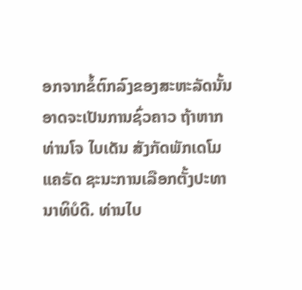ອກຈາກຂໍ້ຕົກລົງຂອງສະຫະລັດນັ້ນ ອາດຈະເປັນການຊົ່ວຄາວ ຖ້າຫາກທ່ານໂຈ ໄບເດັນ ສັງກັດພັກເດໂມແຄຣັດ ຊະນະການເລືອກຕັ້ງປະທາ ນາທິບໍດີ. ທ່ານໄບ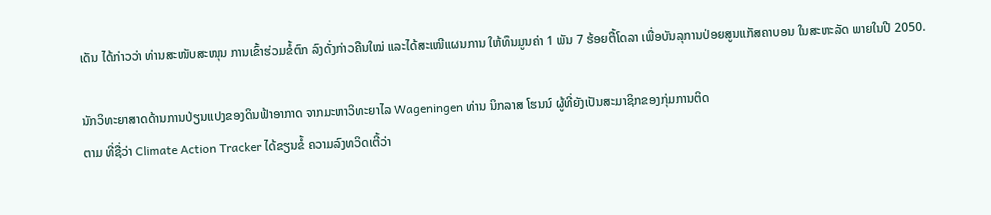ເດັນ ໄດ້ກ່າວວ່າ ທ່ານສະໜັບສະໜຸນ ການເຂົ້າຮ່ວມຂໍ້ຕົກ ລົງດັ່ງກ່າວຄືນໃໝ່ ແລະໄດ້ສະເໜີແຜນການ ໃຫ້ທຶນມູນຄ່າ 1 ພັນ 7 ຮ້ອຍຕື້ໂດລາ ເພື່ອບັນລຸການປ່ອຍສູນແກັສຄາບອນ ໃນສະຫະລັດ ພາຍໃນປີ 2050.

ນັກວິທະຍາສາດດ້ານການປ່ຽນແປງຂອງດິນຟ້າອາກາດ ຈາກມະຫາວິທະຍາໄລ Wageningen ທ່ານ ນິກລາສ ໂຮນນ໌ ຜູ້ທີ່ຍັງເປັນສະມາຊິກຂອງກຸ່ມການຕິດ
ຕາມ ທີ່ຊື່ວ່າ Climate Action Tracker ໄດ້ຂຽນຂໍ້ ຄວາມລົງທວິດເຕີ້ວ່າ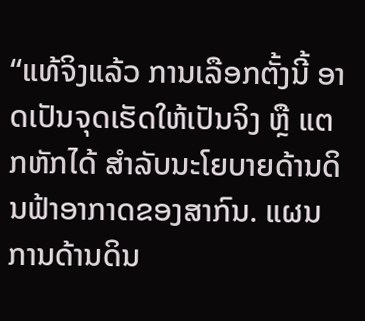“ແທ້ຈິງແລ້ວ ການເລືອກຕັ້ງນີ້ ອາດເປັນຈຸດເຮັດໃຫ້ເປັນຈິງ ຫຼື ແຕກຫັກໄດ້ ສຳລັບນະໂຍບາຍດ້ານດິນຟ້າອາກາດຂອງສາກົນ. ແຜນການດ້ານດິນ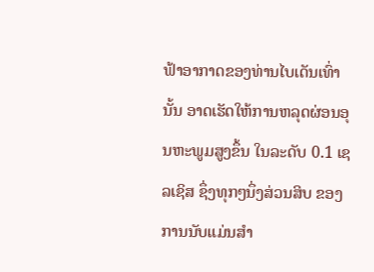ຟ້າອາກາດຂອງທ່ານໄບເດັນເທົ່ານັ້ນ ອາດເຮັດໃຫ້ການຫລຸດຜ່ອນອຸນຫະພູມສູງຂຶ້ນ ໃນລະດັບ 0.1 ເຊລເຊິສ ຊຶ່ງທຸກໆນຶ່ງສ່ວນສິບ ຂອງການນັບແມ່ນສຳ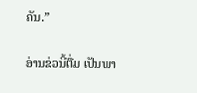ຄັນ.”

ອ່ານຂ່ວນີ້ຕື່ມ ເປັນພາ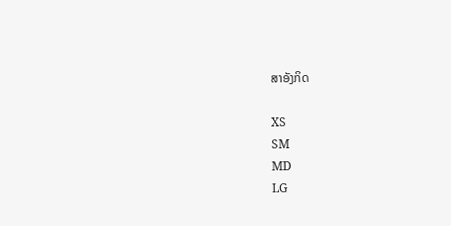ສາອັງກິດ

XS
SM
MD
LG